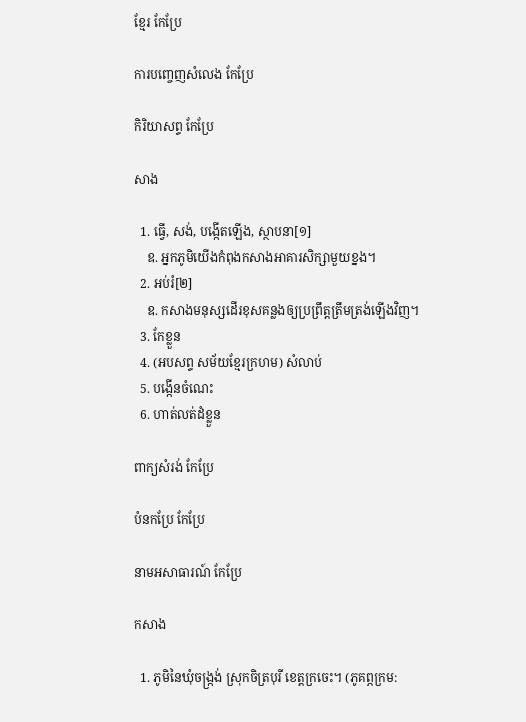ខ្មែរ កែប្រែ

ការបញ្ចេញសំលេង កែប្រែ

កិរិយាសព្ទ កែប្រែ

សាង

  1. ធ្វើ, សង់, បង្កើតឡើង, ស្ថាបនា[១]
    ឧ. អ្នកភូមិយើងកំពុងកសាងអាគារសិក្សាមួយខ្នង។
  2. អប់រំ[២]
    ឧ. កសាងមនុស្សដើរខុសគន្លងឲ្យប្រព្រឹត្តត្រឹមត្រង់ឡើងវិញ។
  3. កែខ្លួន
  4. (អបសព្ទ សម័យខ្មែរក្រហម) សំលាប់
  5. បង្កើនចំណេះ
  6. ហាត់លត់ដំខ្លួន

ពាក្យសំរង់ កែប្រែ

បំនកប្រែ កែប្រែ

នាមអសាធារណ៍ កែប្រែ

កសាង

  1. ភូមិនៃឃុំចង្ក្រង់ ស្រុកចិត្របុរី ខេត្តក្រចេះ។ (ភូគព្ភក្រម: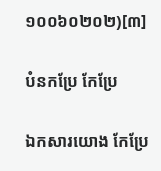១០០៦០២០២)[៣]

បំនកប្រែ កែប្រែ

ឯកសារយោង កែប្រែ